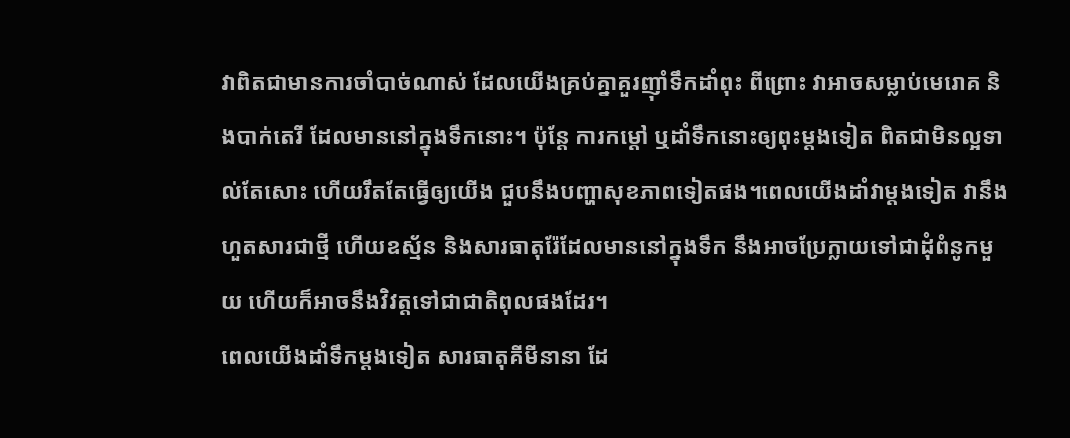វាពិតជាមានការចាំបាច់ណាស់ ដែលយើងគ្រប់គ្នាគួរញ៉ាំទឹកដាំពុះ ពីព្រោះ វាអាចសម្លាប់មេរោគ និងបាក់តេរី ដែលមាននៅក្នុងទឹកនោះ។ ប៉ុន្តែ ការកម្តៅ ឬដាំទឹកនោះឲ្យពុះម្តងទៀត ពិតជាមិនល្អទាល់តែសោះ ហើយរឹតតែធ្វើឲ្យយើង ជួបនឹងបញ្ហាសុខភាពទៀតផង។ពេលយើងដាំវាម្តងទៀត វានឹងហួតសារជាថ្មី ហើយឧស្ម័ន និងសារធាតុរ៉ែដែលមាននៅក្នុងទឹក នឹងអាចប្រែក្លាយទៅជាដុំពំនូកមួយ ហើយក៏អាចនឹងវិវត្តទៅជាជាតិពុលផងដែរ។
ពេលយើងដាំទឹកម្តងទៀត សារធាតុគីមីនានា ដែ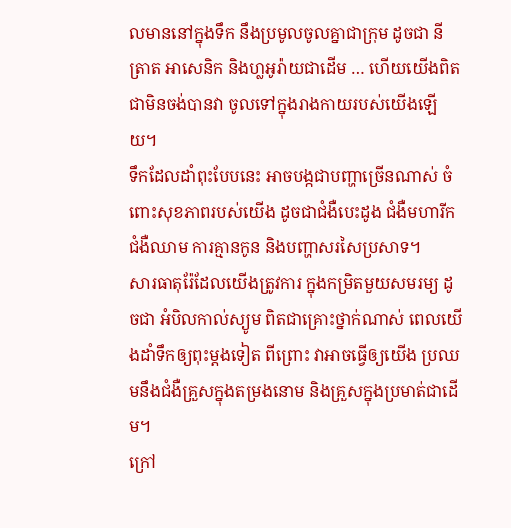លមាននៅក្នុងទឹក នឹងប្រមូលចូលគ្នាជាក្រុម ដូចជា នីត្រាត អាសេនិក និងហ្លអូរ៉ាយជាដើម … ហើយយើងពិតជាមិនចង់បានវា ចូលទៅក្នុងរាងកាយរបស់យើងឡើយ។
ទឹកដែលដាំពុះបែបនេះ អាចបង្កជាបញ្ហាច្រើនណាស់ ចំពោះសុខភាពរបស់យើង ដូចជាជំងឺបេះដូង ជំងឺមហារីក ជំងឺឈាម ការគ្មានកូន និងបញ្ហាសរសៃប្រសាទ។
សារធាតុរ៉ែដែលយើងត្រូវការ ក្នុងកម្រិតមួយសមរម្យ ដូចជា អំបិលកាល់ស្យូម ពិតជាគ្រោះថ្នាក់ណាស់ ពេលយើងដាំទឹកឲ្យពុះម្តងទៀត ពីព្រោះ វាអាចធ្វើឲ្យយើង ប្រឈមនឹងជំងឺគ្រួសក្នុងតម្រងនោម និងគ្រួសក្នុងប្រមាត់ជាដើម។
ក្រៅ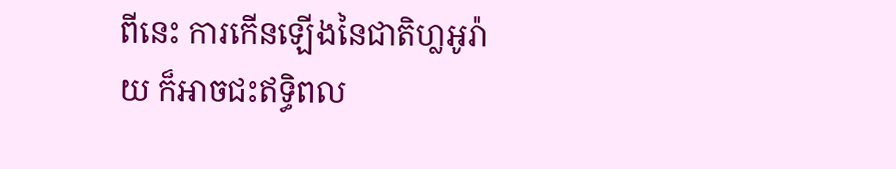ពីនេះ ការកើនឡើងនៃជាតិហ្លអូរ៉ាយ ក៏អាចជះឥទ្ធិពល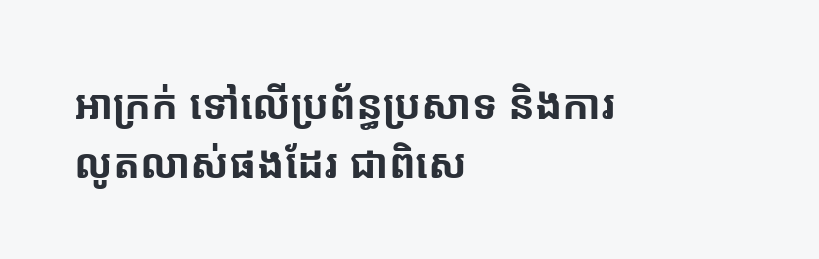អាក្រក់ ទៅលើប្រព័ន្ធប្រសាទ និងការលូតលាស់ផងដែរ ជាពិសេ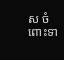ស ចំពោះទា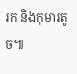រក និងកុមារតូច៕